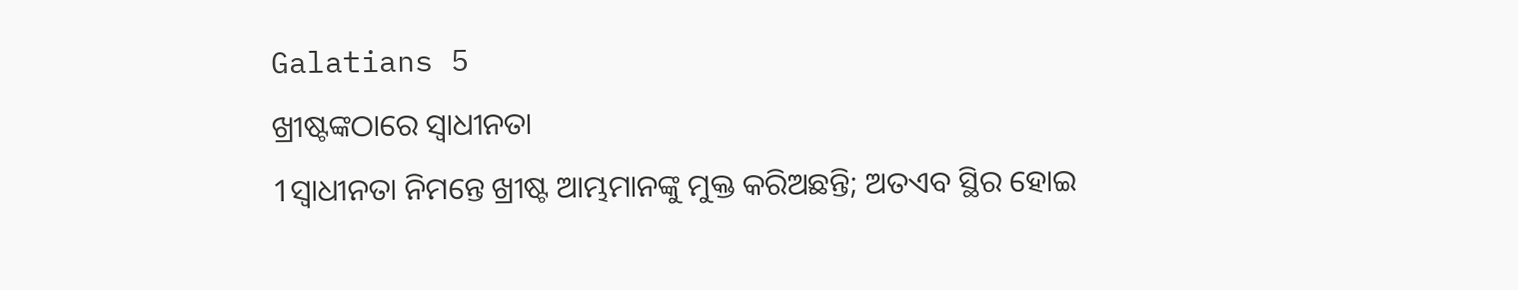Galatians 5
ଖ୍ରୀଷ୍ଟଙ୍କଠାରେ ସ୍ୱାଧୀନତା
1ସ୍ୱାଧୀନତା ନିମନ୍ତେ ଖ୍ରୀଷ୍ଟ ଆମ୍ଭମାନଙ୍କୁ ମୁକ୍ତ କରିଅଛନ୍ତି; ଅତଏବ ସ୍ଥିର ହୋଇ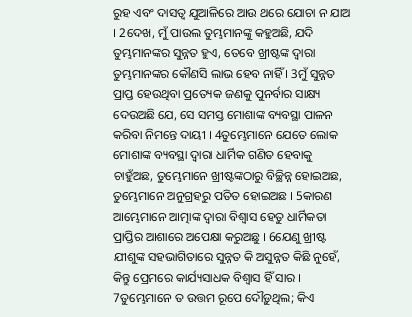ରୁହ ଏବଂ ଦାସତ୍ୱ ଯୁଆଳିରେ ଆଉ ଥରେ ଯୋଚା ନ ଯାଅ । 2ଦେଖ, ମୁଁ ପାଉଲ ତୁମ୍ଭମାନଙ୍କୁ କହୁଅଛି, ଯଦି ତୁମ୍ଭମାନଙ୍କର ସୁନ୍ନତ ହୁଏ, ତେବେ ଖ୍ରୀଷ୍ଟଙ୍କ ଦ୍ୱାରା ତୁମ୍ଭମାନଙ୍କର କୌଣସି ଲାଭ ହେବ ନାହିଁ । 3ମୁଁ ସୁନ୍ନତ ପ୍ରାପ୍ତ ହେଉଥିବା ପ୍ରତ୍ୟେକ ଜଣକୁ ପୁନର୍ବାର ସାକ୍ଷ୍ୟ ଦେଉଅଛି ଯେ, ସେ ସମସ୍ତ ମୋଶାଙ୍କ ବ୍ୟବସ୍ଥା ପାଳନ କରିବା ନିମନ୍ତେ ଦାୟୀ । 4ତୁମ୍ଭେମାନେ ଯେତେ ଲୋକ ମୋଶାଙ୍କ ବ୍ୟବସ୍ଥା ଦ୍ୱାରା ଧାର୍ମିକ ଗଣିତ ହେବାକୁ ଚାହୁଁଅଛ, ତୁମ୍ଭେମାନେ ଖ୍ରୀଷ୍ଟଙ୍କଠାରୁ ବିଚ୍ଛିନ୍ନ ହୋଇଅଛ, ତୁମ୍ଭେମାନେ ଅନୁଗ୍ରହରୁ ପତିତ ହୋଇଅଛ । 5କାରଣ ଆମ୍ଭେମାନେ ଆତ୍ମାଙ୍କ ଦ୍ୱାରା ବିଶ୍ୱାସ ହେତୁ ଧାର୍ମିକତା ପ୍ରାପ୍ତିର ଆଶାରେ ଅପେକ୍ଷା କରୁଅଛୁ । 6ଯେଣୁ ଖ୍ରୀଷ୍ଟ ଯୀଶୁଙ୍କ ସହଭାଗିତାରେ ସୁନ୍ନତ କି ଅସୁନ୍ନତ କିଛି ନୁହେଁ, କିନ୍ତୁ ପ୍ରେମରେ କାର୍ଯ୍ୟସାଧକ ବିଶ୍ୱାସ ହିଁ ସାର । 7ତୁମ୍ଭେମାନେ ତ ଉତ୍ତମ ରୂପେ ଦୌଡ଼ୁଥିଲ; କିଏ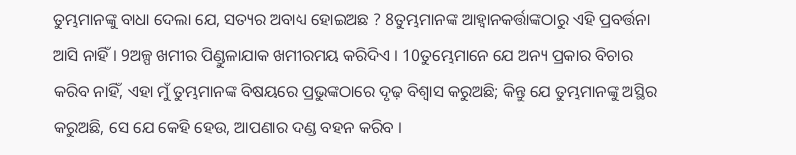ତୁମ୍ଭମାନଙ୍କୁ ବାଧା ଦେଲା ଯେ, ସତ୍ୟର ଅବାଧ୍ୟ ହୋଇଅଛ ? 8ତୁମ୍ଭମାନଙ୍କ ଆହ୍ୱାନକର୍ତ୍ତାଙ୍କଠାରୁ ଏହି ପ୍ରବର୍ତ୍ତନା ଆସି ନାହିଁ । 9ଅଳ୍ପ ଖମୀର ପିଣ୍ଡୁଳାଯାକ ଖମୀରମୟ କରିଦିଏ । 10ତୁମ୍ଭେମାନେ ଯେ ଅନ୍ୟ ପ୍ରକାର ବିଚାର କରିବ ନାହିଁ, ଏହା ମୁଁ ତୁମ୍ଭମାନଙ୍କ ବିଷୟରେ ପ୍ରଭୁଙ୍କଠାରେ ଦୃଢ଼ ବିଶ୍ୱାସ କରୁଅଛି; କିନ୍ତୁ ଯେ ତୁମ୍ଭମାନଙ୍କୁ ଅସ୍ଥିର କରୁଅଛି, ସେ ଯେ କେହି ହେଉ, ଆପଣାର ଦଣ୍ଡ ବହନ କରିବ ।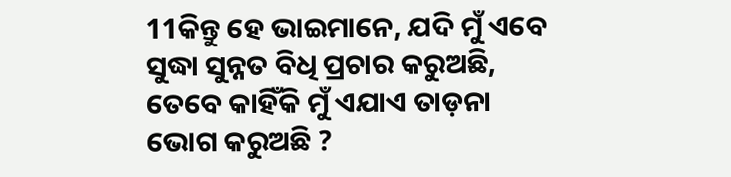11କିନ୍ତୁ ହେ ଭାଇମାନେ, ଯଦି ମୁଁ ଏବେ ସୁଦ୍ଧା ସୁନ୍ନତ ବିଧି ପ୍ରଚାର କରୁଅଛି, ତେବେ କାହିଁକି ମୁଁ ଏଯାଏ ତାଡ଼ନା ଭୋଗ କରୁଅଛି ?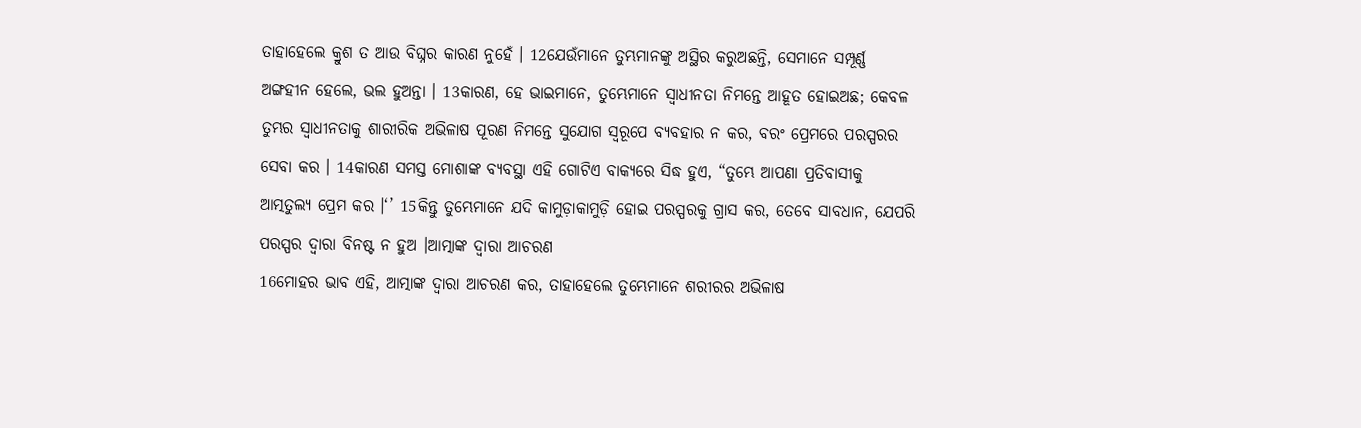ତାହାହେଲେ କ୍ରୁଶ ତ ଆଉ ବିଘ୍ନର କାରଣ ନୁହେଁ । 12ଯେଉଁମାନେ ତୁମ୍ଭମାନଙ୍କୁ ଅସ୍ଥିର କରୁଅଛନ୍ତି, ସେମାନେ ସମ୍ପୂର୍ଣ୍ଣ ଅଙ୍ଗହୀନ ହେଲେ, ଭଲ ହୁଅନ୍ତା । 13କାରଣ, ହେ ଭାଇମାନେ, ତୁମ୍ଭେମାନେ ସ୍ୱାଧୀନତା ନିମନ୍ତେ ଆହୂତ ହୋଇଅଛ; କେବଳ ତୁମ୍ଭର ସ୍ୱାଧୀନତାକୁ ଶାରୀରିକ ଅଭିଳାଷ ପୂରଣ ନିମନ୍ତେ ସୁଯୋଗ ସ୍ୱରୂପେ ବ୍ୟବହାର ନ କର, ବରଂ ପ୍ରେମରେ ପରସ୍ପରର ସେବା କର । 14କାରଣ ସମସ୍ତ ମୋଶାଙ୍କ ବ୍ୟବସ୍ଥା ଏହି ଗୋଟିଏ ବାକ୍ୟରେ ସିଦ୍ଧ ହୁଏ, “ତୁମ୍ଭେ ଆପଣା ପ୍ରତିବାସୀକୁ ଆତ୍ମତୁଲ୍ୟ ପ୍ରେମ କର ।‘’ 15କିନ୍ତୁ ତୁମ୍ଭେମାନେ ଯଦି କାମୁଡ଼ାକାମୁଡ଼ି ହୋଇ ପରସ୍ପରକୁ ଗ୍ରାସ କର, ତେବେ ସାବଧାନ, ଯେପରି ପରସ୍ପର ଦ୍ୱାରା ବିନଷ୍ଟ ନ ହୁଅ ।ଆତ୍ମାଙ୍କ ଦ୍ୱାରା ଆଚରଣ
16ମୋହର ଭାବ ଏହି, ଆତ୍ମାଙ୍କ ଦ୍ୱାରା ଆଚରଣ କର, ତାହାହେଲେ ତୁମ୍ଭେମାନେ ଶରୀରର ଅଭିଳାଷ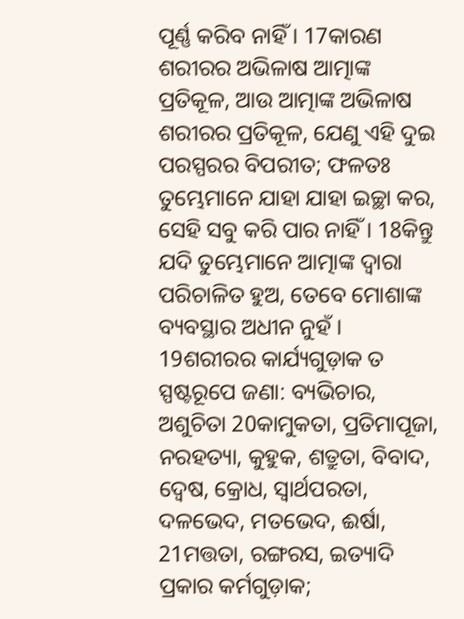ପୂର୍ଣ୍ଣ କରିବ ନାହିଁ । 17କାରଣ ଶରୀରର ଅଭିଳାଷ ଆତ୍ମାଙ୍କ ପ୍ରତିକୂଳ, ଆଉ ଆତ୍ମାଙ୍କ ଅଭିଳାଷ ଶରୀରର ପ୍ରତିକୂଳ, ଯେଣୁ ଏହି ଦୁଇ ପରସ୍ପରର ବିପରୀତ; ଫଳତଃ ତୁମ୍ଭେମାନେ ଯାହା ଯାହା ଇଚ୍ଛା କର, ସେହି ସବୁ କରି ପାର ନାହିଁ । 18କିନ୍ତୁ ଯଦି ତୁମ୍ଭେମାନେ ଆତ୍ମାଙ୍କ ଦ୍ୱାରା ପରିଚାଳିତ ହୁଅ, ତେବେ ମୋଶାଙ୍କ ବ୍ୟବସ୍ଥାର ଅଧୀନ ନୁହଁ । 19ଶରୀରର କାର୍ଯ୍ୟଗୁଡ଼ାକ ତ ସ୍ପଷ୍ଟରୂପେ ଜଣା: ବ୍ୟଭିଚାର, ଅଶୁଚିତା 20କାମୁକତା, ପ୍ରତିମାପୂଜା, ନରହତ୍ୟା, କୁହୁକ, ଶତ୍ରୁତା, ବିବାଦ, ଦ୍ୱେଷ, କ୍ରୋଧ, ସ୍ୱାର୍ଥପରତା, ଦଳଭେଦ, ମତଭେଦ, ଈର୍ଷା, 21ମତ୍ତତା, ରଙ୍ଗରସ, ଇତ୍ୟାଦି ପ୍ରକାର କର୍ମଗୁଡ଼ାକ;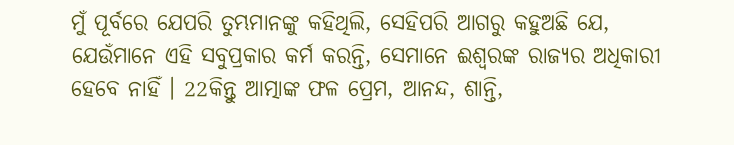ମୁଁ ପୂର୍ବରେ ଯେପରି ତୁମ୍ଭମାନଙ୍କୁ କହିଥିଲି, ସେହିପରି ଆଗରୁ କହୁଅଛି ଯେ, ଯେଉଁମାନେ ଏହି ସବୁପ୍ରକାର କର୍ମ କରନ୍ତି, ସେମାନେ ଈଶ୍ୱରଙ୍କ ରାଜ୍ୟର ଅଧିକାରୀ ହେବେ ନାହିଁ । 22କିନ୍ତୁ ଆତ୍ମାଙ୍କ ଫଳ ପ୍ରେମ, ଆନନ୍ଦ, ଶାନ୍ତି,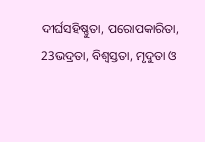ଦୀର୍ଘସହିଷ୍ଣୁତା, ପରୋପକାରିତା, 23ଭଦ୍ରତା, ବିଶ୍ୱସ୍ତତା, ମୃଦୁତା ଓ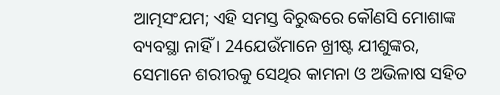ଆତ୍ମସଂଯମ; ଏହି ସମସ୍ତ ବିରୁଦ୍ଧରେ କୌଣସି ମୋଶାଙ୍କ ବ୍ୟବସ୍ଥା ନାହିଁ । 24ଯେଉଁମାନେ ଖ୍ରୀଷ୍ଟ ଯୀଶୁଙ୍କର, ସେମାନେ ଶରୀରକୁ ସେଥିର କାମନା ଓ ଅଭିଳାଷ ସହିତ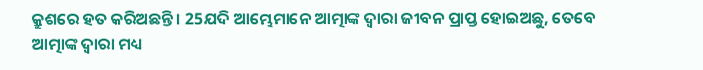କ୍ରୁଶରେ ହତ କରିଅଛନ୍ତି । 25ଯଦି ଆମ୍ଭେମାନେ ଆତ୍ମାଙ୍କ ଦ୍ୱାରା ଜୀବନ ପ୍ରାପ୍ତ ହୋଇଅଛୁ, ତେବେ ଆତ୍ମାଙ୍କ ଦ୍ୱାରା ମଧ୍ୟ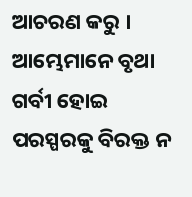ଆଚରଣ କରୁ । ଆମ୍ଭେମାନେ ବୃଥା ଗର୍ବୀ ହୋଇ ପରସ୍ପରକୁ ବିରକ୍ତ ନ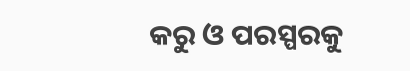କରୁ ଓ ପରସ୍ପରକୁ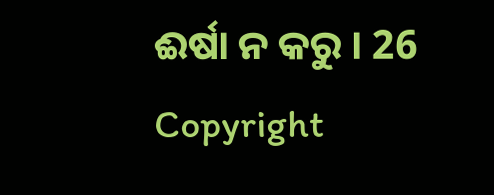ଈର୍ଷା ନ କରୁ । 26
Copyright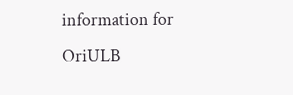information for
OriULB